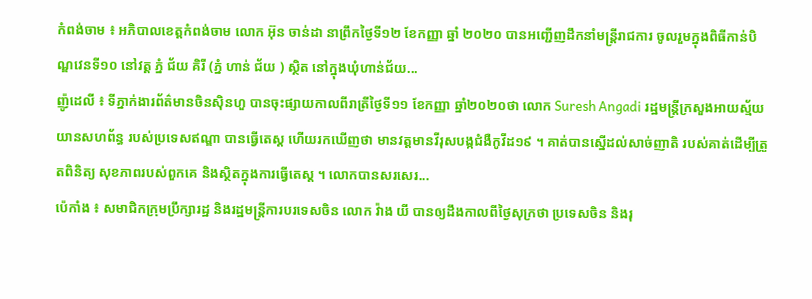កំពង់ចាម ៖ អភិបាលខេត្តកំពង់ចាម លោក អ៊ុន ចាន់ដា នាព្រឹកថ្ងៃទី១២ ខែកញ្ញា ឆ្នាំ ២០២០ បានអញ្ជើញដឹកនាំមន្ត្រីរាជការ ចូលរួមក្នុងពិធីកាន់បិណ្ឌវេនទី១០ នៅវត្ត ភ្នំ ជ័យ គិរី (ភ្នំ ហាន់ ជ័យ ) ស្ថិត នៅក្នុងឃុំហាន់ជ័យ...
ញ៉ូដេលី ៖ ទីភ្នាក់ងារព័ត៌មានចិនស៊ិនហួ បានចុះផ្សាយកាលពីរាត្រីថ្ងៃទី១១ ខែកញ្ញា ឆ្នាំ២០២០ថា លោក Suresh Angadi រដ្ឋមន្ត្រីក្រសួងអាយស្ម័យ យានសហព័ន្ធ របស់ប្រទេសឥណ្ឌា បានធ្វើតេស្ត ហើយរកឃើញថា មានវត្តមានវីរុសបង្កជំងឺកូវីដ១៩ ។ គាត់បានស្នើដល់សាច់ញាតិ របស់គាត់ដើម្បីត្រួតពិនិត្យ សុខភាពរបស់ពួកគេ និងស្ថិតក្នុងការធ្វើតេស្ត ។ លោកបានសរសេរ...
ប៉េកាំង ៖ សមាជិកក្រុមប្រឹក្សារដ្ឋ និងរដ្ឋមន្ត្រីការបរទេសចិន លោក វ៉ាង យី បានឲ្យដឹងកាលពីថ្ងៃសុក្រថា ប្រទេសចិន និងរុ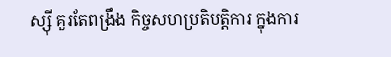ស្ស៊ី គួរតែពង្រឹង កិច្ចសហប្រតិបត្តិការ ក្នុងការ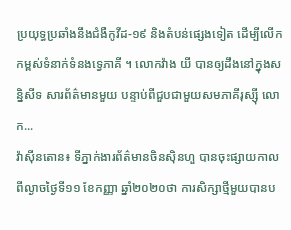ប្រយុទ្ធប្រឆាំងនឹងជំងឺកូវីដ-១៩ និងតំបន់ផ្សេងទៀត ដើម្បីលើកកម្ពស់ទំនាក់ទំនងទ្វេភាគី ។ លោកវ៉ាង យី បានឲ្យដឹងនៅក្នុងសន្និសីទ សារព័ត៌មានមួយ បន្ទាប់ពីជួបជាមួយសមភាគីរុស្ស៊ី លោក...
វ៉ាស៊ីនតោន៖ ទីភ្នាក់ងារព័ត៌មានចិនស៊ិនហួ បានចុះផ្សាយកាលពីល្ងាចថ្ងៃទី១១ ខែកញ្ញា ឆ្នាំ២០២០ថា ការសិក្សាថ្មីមួយបានប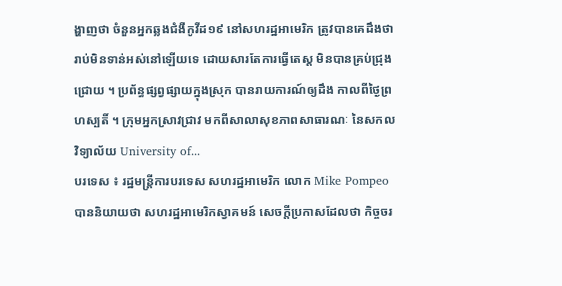ង្ហាញថា ចំនួនអ្នកឆ្លងជំងឺកូវីដ១៩ នៅសហរដ្ឋអាមេរិក ត្រូវបានគេដឹងថា រាប់មិនទាន់អស់នៅឡើយទេ ដោយសារតែការធ្វើតេស្ត មិនបានគ្រប់ជ្រុងជ្រោយ ។ ប្រព័ន្ធផ្សព្វផ្សាយក្នុងស្រុក បានរាយការណ៍ឲ្យដឹង កាលពីថ្ងៃព្រហស្បតិ៍ ។ ក្រុមអ្នកស្រាវជ្រាវ មកពីសាលាសុខភាពសាធារណៈ នៃសកលវិទ្យាល័យ University of...
បរទេស ៖ រដ្ឋមន្ត្រីការបរទេស សហរដ្ឋអាមេរិក លោក Mike Pompeo បាននិយាយថា សហរដ្ឋអាមេរិកស្វាគមន៍ សេចក្តីប្រកាសដែលថា កិច្ចចរ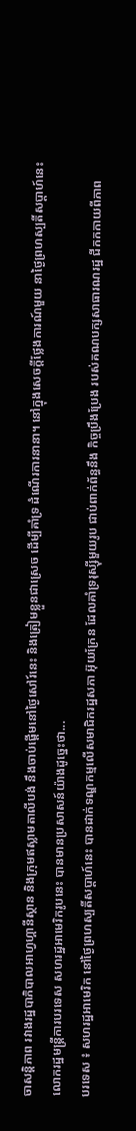ចាសន្តិភាព រវាងរដ្ឋបាភិបាលអាហ្វហ្គានីស្ថាន និងក្រុមឥស្លាមតាលីបង់ នឹងចាប់ផ្តើមនៅថ្ងៃសៅរ៍នេះ និងត្រៀមខ្លួនជាស្រេច ដើម្បីគាំទ្រ ដំណើរការនានា។ នៅក្នុងសេចក្តីថ្លែងការណ៍មួយ នាថ្ងៃព្រហស្បតិ៍សប្ដាហ៍នេះ លោករដ្ឋមន្ត្រីការបរទេស សហរដ្ឋអាមេរិករូបនេះ បានមានប្រសាសន៍យ៉ាងដូច្នេះថា...
បរទេស ៖ សហរដ្ឋអាមេរិក នៅថ្ងៃព្រហស្បតិ៍សប្ដាហ៍នេះ បានដាក់ទណ្ឌកម្មលើសមាជិករដ្ឋសភា អ៊ុយក្រែន ដែលគាំទ្ររុស្ស៊ីមួយរូប ជាប់ពាក់ព័ន្ធនឹង កិច្ចប្រឹងប្រែង របស់គណបក្សសាធារណរដ្ឋ ជីកកកាយពីភាព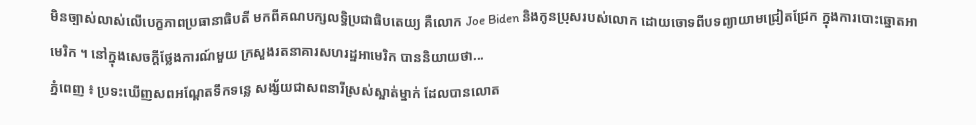មិនច្បាស់លាស់លើបេក្ខភាពប្រធានាធិបតី មកពីគណបក្សលទ្ធិប្រជាធិបតេយ្យ គឺលោក Joe Biden និងកូនប្រុសរបស់លោក ដោយចោទពីបទព្យាយាមជ្រៀតជ្រែក ក្នុងការបោះឆ្នោតអាមេរិក ។ នៅក្នុងសេចក្តីថ្លែងការណ៍មួយ ក្រសួងរតនាគារសហរដ្ឋអាមេរិក បាននិយាយថា...
ភ្នំពេញ ៖ ប្រទះឃើញសពអណ្តែតទឹកទន្លេ សង្ស័យជាសពនារីស្រស់ស្អាត់ម្នាក់ ដែលបានលោត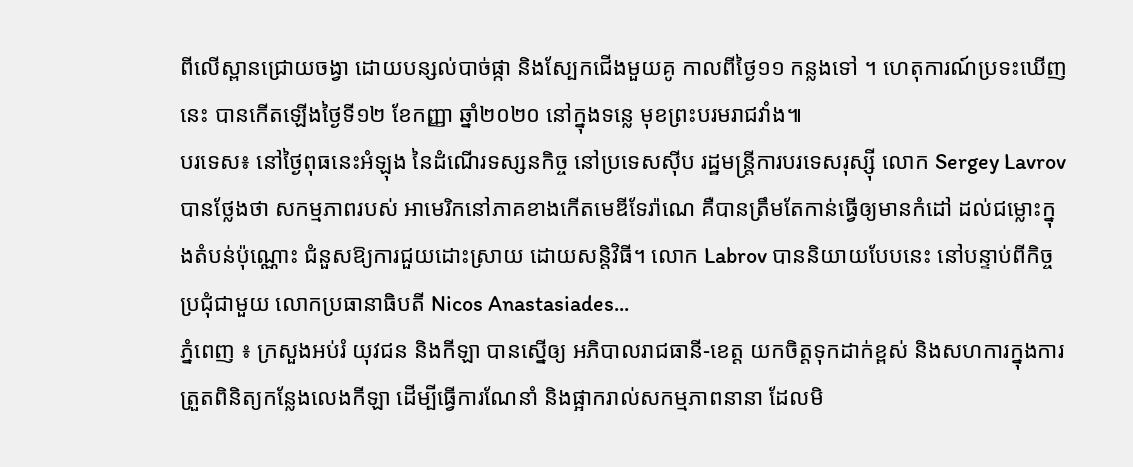ពីលើស្ពានជ្រោយចង្វា ដោយបន្សល់បាច់ផ្កា និងស្បែកជើងមួយគូ កាលពីថ្ងៃ១១ កន្លងទៅ ។ ហេតុការណ៍ប្រទះឃើញនេះ បានកើតឡើងថ្ងៃទី១២ ខែកញ្ញា ឆ្នាំ២០២០ នៅក្នុងទន្លេ មុខព្រះបរមរាជវាំង៕
បរទេស៖ នៅថ្ងៃពុធនេះអំឡុង នៃដំណើរទស្សនកិច្ច នៅប្រទេសស៊ីប រដ្ឋមន្ត្រីការបរទេសរុស្ស៊ី លោក Sergey Lavrov បានថ្លែងថា សកម្មភាពរបស់ អាមេរិកនៅភាគខាងកើតមេឌីទែរ៉ាណេ គឺបានត្រឹមតែកាន់ធ្វើឲ្យមានកំដៅ ដល់ជម្លោះក្នុងតំបន់ប៉ុណ្ណោះ ជំនួសឱ្យការជួយដោះស្រាយ ដោយសន្តិវិធី។ លោក Labrov បាននិយាយបែបនេះ នៅបន្ទាប់ពីកិច្ចប្រជុំជាមួយ លោកប្រធានាធិបតី Nicos Anastasiades...
ភ្នំពេញ ៖ ក្រសួងអប់រំ យុវជន និងកីឡា បានស្នើឲ្យ អភិបាលរាជធានី-ខេត្ត យកចិត្តទុកដាក់ខ្ពស់ និងសហការក្នុងការ ត្រួតពិនិត្យកន្លែងលេងកីឡា ដើម្បីធ្វើការណែនាំ និងផ្អាករាល់សកម្មភាពនានា ដែលមិ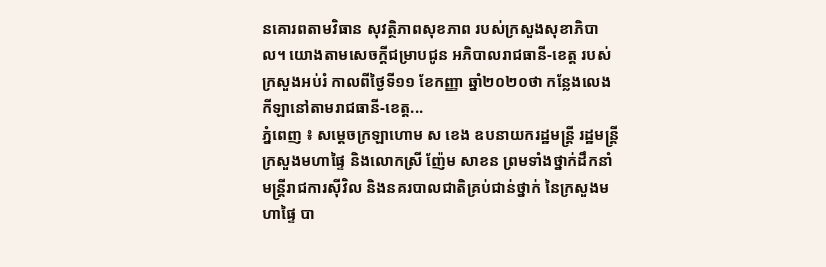នគោរពតាមវិធាន សុវត្ថិភាពសុខភាព របស់ក្រសួងសុខាភិបាល។ យោងតាមសេចក្ដីជម្រាបជូន អភិបាលរាជធានី-ខេត្ត របស់ក្រសួងអប់រំ កាលពីថ្ងៃទី១១ ខែកញ្ញា ឆ្នាំ២០២០ថា កន្លែងលេងកីឡានៅតាមរាជធានី-ខេត្ត...
ភ្នំពេញ ៖ សម្ដេចក្រឡាហោម ស ខេង ឧបនាយករដ្ឋមន្រ្តី រដ្ឋមន្រ្តីក្រសួងមហាផ្ទៃ និងលោកស្រី ញ៉ែម សាខន ព្រមទាំងថ្នាក់ដឹកនាំមន្ត្រីរាជការស៊ីវិល និងនគរបាលជាតិគ្រប់ជាន់ថ្នាក់ នៃក្រសួងមហាផ្ទៃ បា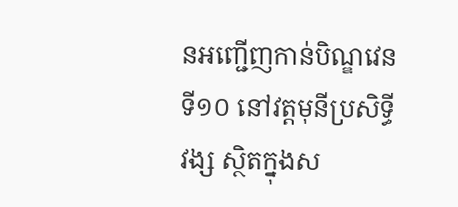នអញ្ជើញកាន់បិណ្ឌវេនទី១០ នៅវត្តមុនីប្រសិទ្ធីវង្ស ស្ថិតក្នុងស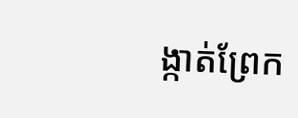ង្កាត់ព្រែក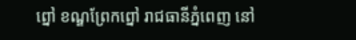ព្នៅ ខណ្ឌព្រែកព្នៅ រាជធានីភ្នំពេញ នៅ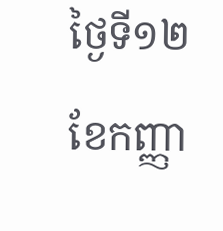ថ្ងៃទី១២ ខែកញ្ញា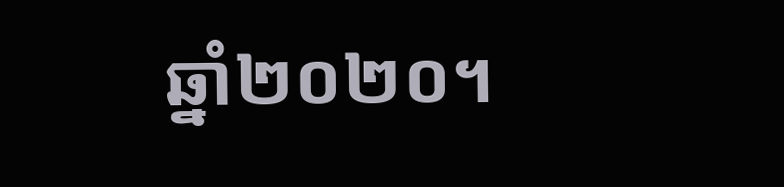ឆ្នាំ២០២០។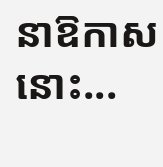នាឱកាសនោះ...